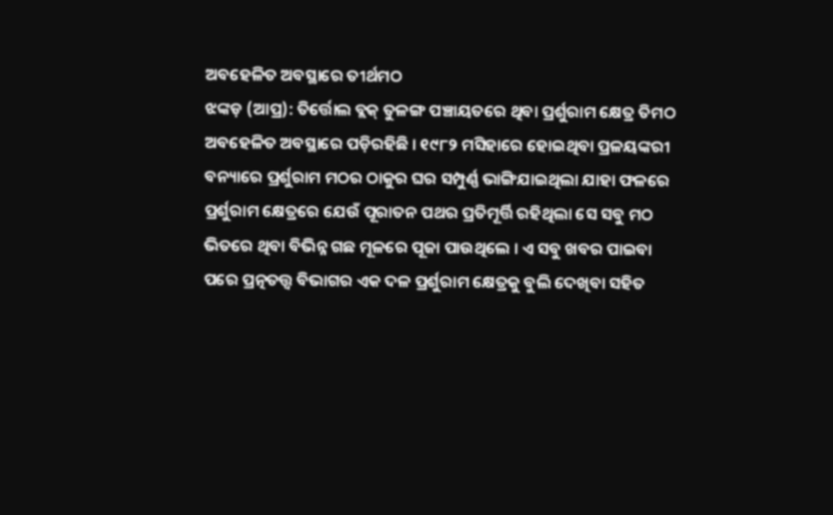ଅବହେଳିତ ଅବସ୍ଥାରେ ତୀର୍ଥମଠ
ଝଙ୍କଡ଼ (ଆପ୍ର): ତିର୍ତ୍ତୋଲ ବ୍ଲକ୍ ତୁଳଙ୍ଗ ପଞ୍ଚାୟତରେ ଥିବା ପ୍ରର୍ଶୁରାମ କ୍ଷେତ୍ର ତିମଠ ଅବହେଳିତ ଅବସ୍ଥାରେ ପଡ଼ିରହିଛି । ୧୯୮୨ ମସିହାରେ ହୋଇଥିବା ପ୍ରଳୟଙ୍କରୀ ବନ୍ୟାରେ ପ୍ରର୍ଶୁରାମ ମଠର ଠାକୁର ଘର ସମ୍ପୁର୍ଣ୍ଣ ଭାଙ୍ଗିଯାଇଥିଲା ଯାହା ଫଳରେ ପ୍ରର୍ଶୁରାମ କ୍ଷେତ୍ରରେ ଯେଉଁ ପୂରାତନ ପଥର ପ୍ରତିମୂର୍ତ୍ତି ରହିଥିଲା ସେ ସବୁ ମଠ ଭିତରେ ଥିବା ବିଭିନ୍ନ ଗଛ ମୂଳରେ ପୂଜା ପାଉଥିଲେ । ଏ ସବୁ ଖବର ପାଇବା ପରେ ପ୍ରତ୍ନତତ୍ତ୍ୱ ବିଭାଗର ଏକ ଦଳ ପ୍ରର୍ଶୁରାମ କ୍ଷେତ୍ରକୁ ବୁଲି ଦେଖିବା ସହିତ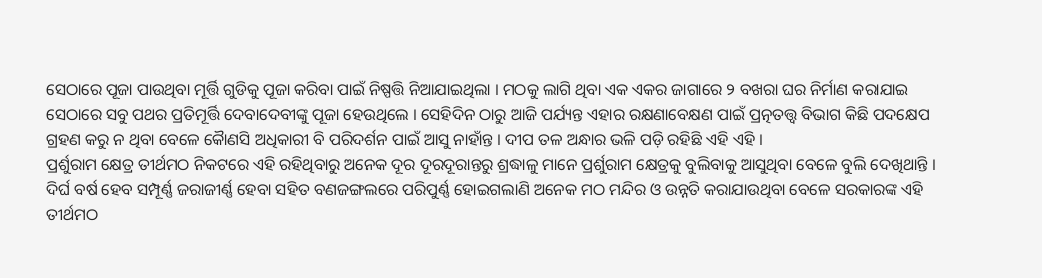ସେଠାରେ ପୂଜା ପାଉଥିବା ମୂର୍ତ୍ତି ଗୁଡିକୁ ପୂଜା କରିବା ପାଇଁ ନିଷ୍ପତ୍ତି ନିଆଯାଇଥିଲା । ମଠକୁ ଲାଗି ଥିବା ଏକ ଏକର ଜାଗାରେ ୨ ବଖରା ଘର ନିର୍ମାଣ କରାଯାଇ ସେଠାରେ ସବୁ ପଥର ପ୍ରତିମୂର୍ତ୍ତି ଦେବାଦେବୀଙ୍କୁ ପୂଜା ହେଉଥିଲେ । ସେହିଦିନ ଠାରୁ ଆଜି ପର୍ଯ୍ୟନ୍ତ ଏହାର ରକ୍ଷଣାବେକ୍ଷଣ ପାଇଁ ପ୍ରତ୍ନତତ୍ତ୍ୱ ବିଭାଗ କିଛି ପଦକ୍ଷେପ ଗ୍ରହଣ କରୁ ନ ଥିବା ବେଳେ କୈାଣସି ଅଧିକାରୀ ବି ପରିଦର୍ଶନ ପାଇଁ ଆସୁ ନାହାଁନ୍ତ । ଦୀପ ତଳ ଅନ୍ଧାର ଭଳି ପଡ଼ି ରହିଛି ଏହି ଏହି ।
ପ୍ରର୍ଶୁରାମ କ୍ଷେତ୍ର ତୀର୍ଥମଠ ନିକଟରେ ଏହି ରହିଥିବାରୁ ଅନେକ ଦୂର ଦୂରଦୂରାନ୍ତରୁ ଶ୍ରଦ୍ଧାଳୁ ମାନେ ପ୍ରର୍ଶୁରାମ କ୍ଷେତ୍ରକୁ ବୁଲିବାକୁ ଆସୁଥିବା ବେଳେ ବୁଲି ଦେଖିଥାନ୍ତି । ଦିର୍ଘ ବର୍ଷ ହେବ ସମ୍ପୂର୍ଣ୍ଣ ଜରାଜୀର୍ଣ୍ଣ ହେବା ସହିତ ବଣଜଙ୍ଗଲରେ ପରିପୁର୍ଣ୍ଣ ହୋଇଗଲାଣି ଅନେକ ମଠ ମନ୍ଦିର ଓ ଉନ୍ନତି କରାଯାଉଥିବା ବେଳେ ସରକାରଙ୍କ ଏହି ତୀର୍ଥମଠ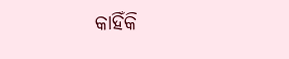କାହିଁକି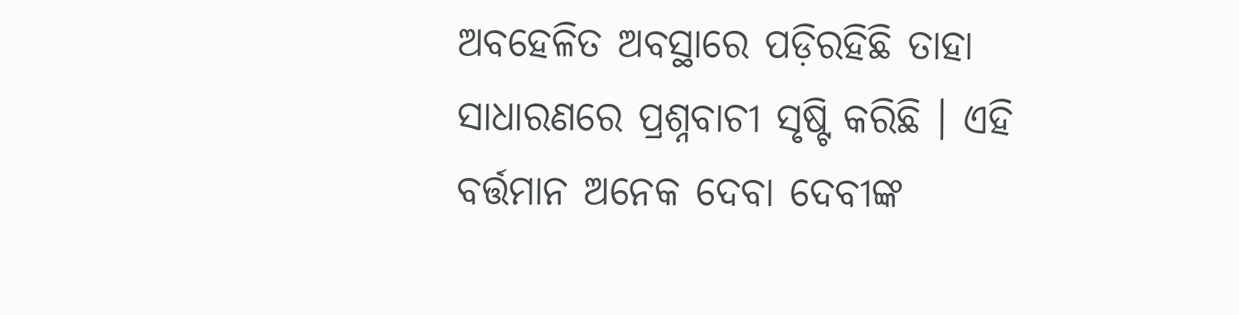ଅବହେଳିତ ଅବସ୍ଥାରେ ପଡ଼ିରହିଛି ତାହା ସାଧାରଣରେ ପ୍ରଶ୍ନବାଚୀ ସୃଷ୍ଟି କରିଛି । ଏହି ବର୍ତ୍ତମାନ ଅନେକ ଦେବା ଦେବୀଙ୍କ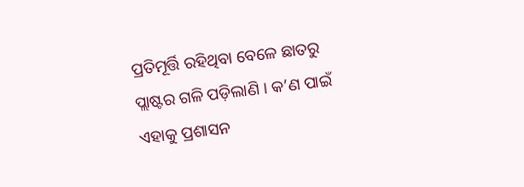ପ୍ରତିମୂର୍ତ୍ତି ରହିଥିବା ବେଳେ ଛାତରୁ ପ୍ଲାଷ୍ଟର ଗଳି ପଡ଼ିଲାଣି । କ’ଣ ପାଇଁ ଏହାକୁ ପ୍ରଶାସନ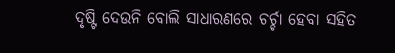ଦୃଷ୍ଟି ଦେଉନି ବୋଲି ସାଧାରଣରେ ଚର୍ଚ୍ଚା ହେବା ସହିତ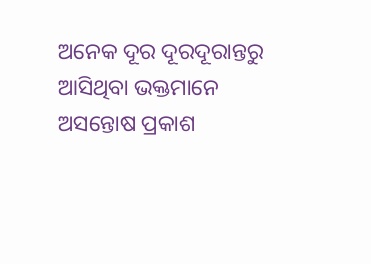ଅନେକ ଦୂର ଦୂରଦୂରାନ୍ତରୁ ଆସିଥିବା ଭକ୍ତମାନେ ଅସନ୍ତୋଷ ପ୍ରକାଶ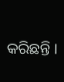କରିଛନ୍ତି ।